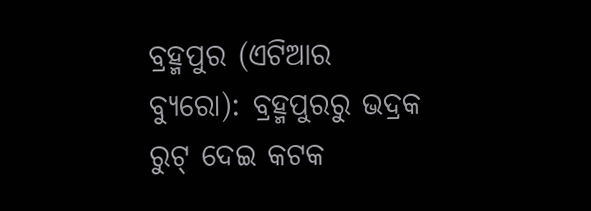ବ୍ରହ୍ମପୁର (ଏଟିଆର ବ୍ୟୁରୋ): ବ୍ରହ୍ମପୁରରୁ ଭଦ୍ରକ ରୁଟ୍ ଦେଇ କଟକ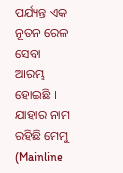ପର୍ଯ୍ୟନ୍ତ ଏକ ନୂତନ ରେଳ ସେବା ଆରମ୍ଭ ହୋଇଛି । ଯାହାର ନାମ ରହିଛି ମେମୁ (Mainline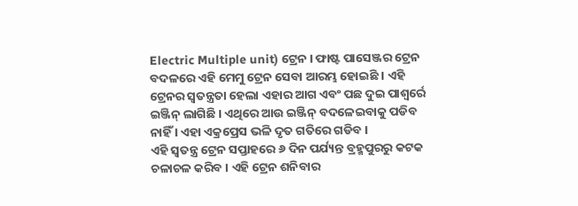Electric Multiple unit) ଟ୍ରେନ । ଫାଷ୍ଟ ପାସେଞ୍ଜର ଟ୍ରେନ ବଦଳରେ ଏହି ମେମୁ ଟ୍ରେନ ସେବା ଆରମ୍ଭ ହୋଇଛି । ଏହି ଟ୍ରେନର ସ୍ୱତନ୍ତ୍ରତା ହେଲା ଏହାର ଆଗ ଏବଂ ପଛ ଦୁଇ ପାଶ୍ୱର୍ରେ ଇଞ୍ଜିନ୍ ଲାଗିଛି । ଏଥିରେ ଆଉ ଇଞ୍ଜିନ୍ ବଦଳେଇବାକୁ ପଡିବ ନାହିଁ । ଏହା ଏକ୍ରପ୍ରେସ ଭଳି ଦୃତ ଗତିରେ ଗଡିବ ।
ଏହି ସ୍ୱତନ୍ତ୍ର ଟ୍ରେନ ସପ୍ତାହରେ ୬ ଦିନ ପର୍ଯ୍ୟନ୍ତ ବ୍ରହ୍ମପୁରରୁ କଟକ ଚଳାଚଳ କରିବ । ଏହି ଟ୍ରେନ ଶନିବାର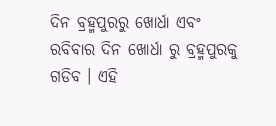ଦିନ ବ୍ରହ୍ମପୁରରୁ ଖୋର୍ଧା ଏବଂ ରବିବାର ଦିନ ଖୋର୍ଧା ରୁ ବ୍ରହ୍ମପୁରକୁ ଗଡିବ । ଏହି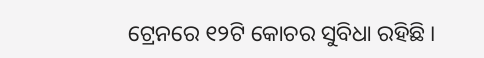ଟ୍ରେନରେ ୧୨ଟି କୋଚର ସୁବିଧା ରହିଛି ।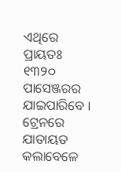ଏଥିରେ ପ୍ରାୟତଃ ୧୩୨୦ ପାସେଞ୍ଜରର ଯାଇପାରିବେ । ଟ୍ରେନରେ ଯାତାୟତ କଲାବେଳେ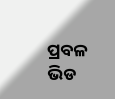ପ୍ରବଳ ଭିଡ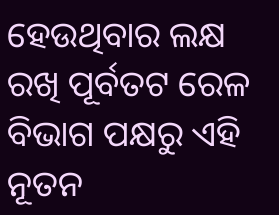ହେଉଥିବାର ଲକ୍ଷ ରଖି ପୂର୍ବତଟ ରେଳ ବିଭାଗ ପକ୍ଷରୁ ଏହି ନୂତନ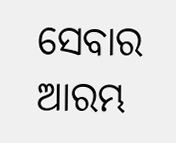ସେବାର ଆରମ୍ଭ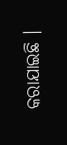କରାଯାଇଛି ।